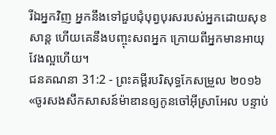រីឯអ្នកវិញ អ្នកនឹងទៅជួបជុំបុព្វបុរសរបស់អ្នកដោយសុខសាន្ត ហើយគេនឹងបញ្ចុះសពអ្នក ក្រោយពីអ្នកមានអាយុវែងល្អហើយ។
ជនគណនា 31:2 - ព្រះគម្ពីរបរិសុទ្ធកែសម្រួល ២០១៦ «ចូរសងសឹកសាសន៍ម៉ាឌានឲ្យកូនចៅអ៊ីស្រាអែល បន្ទាប់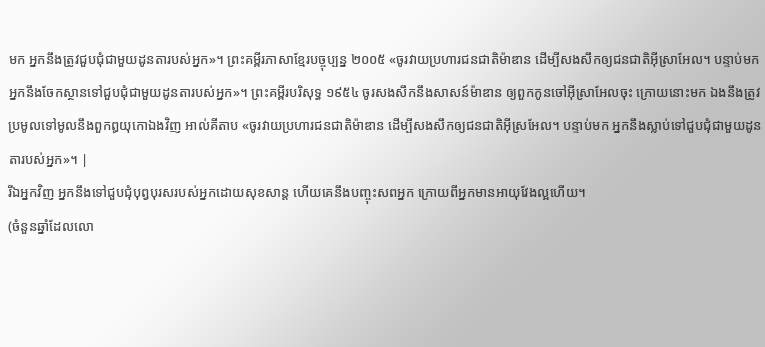មក អ្នកនឹងត្រូវជួបជុំជាមួយដូនតារបស់អ្នក»។ ព្រះគម្ពីរភាសាខ្មែរបច្ចុប្បន្ន ២០០៥ «ចូរវាយប្រហារជនជាតិម៉ាឌាន ដើម្បីសងសឹកឲ្យជនជាតិអ៊ីស្រាអែល។ បន្ទាប់មក អ្នកនឹងចែកស្ថានទៅជួបជុំជាមួយដូនតារបស់អ្នក»។ ព្រះគម្ពីរបរិសុទ្ធ ១៩៥៤ ចូរសងសឹកនឹងសាសន៍ម៉ាឌាន ឲ្យពួកកូនចៅអ៊ីស្រាអែលចុះ ក្រោយនោះមក ឯងនឹងត្រូវប្រមូលទៅមូលនឹងពួកឰយុកោឯងវិញ អាល់គីតាប «ចូរវាយប្រហារជនជាតិម៉ាឌាន ដើម្បីសងសឹកឲ្យជនជាតិអ៊ីស្រអែល។ បន្ទាប់មក អ្នកនឹងស្លាប់ទៅជួបជុំជាមួយដូនតារបស់អ្នក»។ |
រីឯអ្នកវិញ អ្នកនឹងទៅជួបជុំបុព្វបុរសរបស់អ្នកដោយសុខសាន្ត ហើយគេនឹងបញ្ចុះសពអ្នក ក្រោយពីអ្នកមានអាយុវែងល្អហើយ។
(ចំនួនឆ្នាំដែលលោ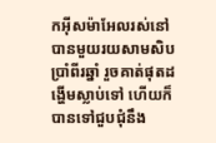កអ៊ីសម៉ាអែលរស់នៅបានមួយរយសាមសិបប្រាំពីរឆ្នាំ រួចគាត់ផុតដង្ហើមស្លាប់ទៅ ហើយក៏បានទៅជួបជុំនឹង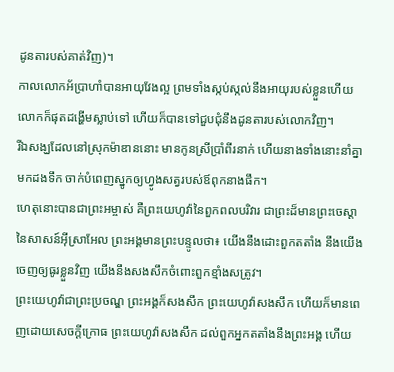ដូនតារបស់គាត់វិញ)។
កាលលោកអ័ប្រាហាំបានអាយុវែងល្អ ព្រមទាំងស្កប់ស្កល់នឹងអាយុរបស់ខ្លួនហើយ លោកក៏ផុតដង្ហើមស្លាប់ទៅ ហើយក៏បានទៅជួបជុំនឹងដូនតារបស់លោកវិញ។
រីឯសង្ឃដែលនៅស្រុកម៉ាឌាននោះ មានកូនស្រីប្រាំពីរនាក់ ហើយនាងទាំងនោះនាំគ្នាមកដងទឹក ចាក់បំពេញស្នូកឲ្យហ្វូងសត្វរបស់ឪពុកនាងផឹក។
ហេតុនោះបានជាព្រះអម្ចាស់ គឺព្រះយេហូវ៉ានៃពួកពលបរិវារ ជាព្រះដ៏មានព្រះចេស្តានៃសាសន៍អ៊ីស្រាអែល ព្រះអង្គមានព្រះបន្ទូលថា៖ យើងនឹងដោះពួកតតាំង នឹងយើងចេញឲ្យធូរខ្លួនវិញ យើងនឹងសងសឹកចំពោះពួកខ្មាំងសត្រូវ។
ព្រះយេហូវ៉ាជាព្រះប្រចណ្ឌ ព្រះអង្គក៏សងសឹក ព្រះយេហូវ៉ាសងសឹក ហើយក៏មានពេញដោយសេចក្ដីក្រោធ ព្រះយេហូវ៉ាសងសឹក ដល់ពួកអ្នកតតាំងនឹងព្រះអង្គ ហើយ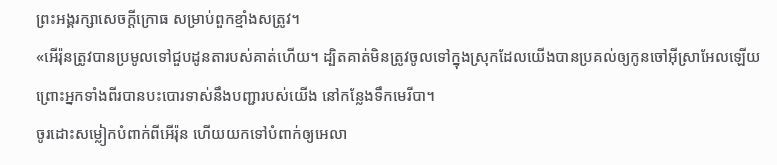ព្រះអង្គរក្សាសេចក្ដីក្រោធ សម្រាប់ពួកខ្មាំងសត្រូវ។
«អើរ៉ុនត្រូវបានប្រមូលទៅជួបដូនតារបស់គាត់ហើយ។ ដ្បិតគាត់មិនត្រូវចូលទៅក្នុងស្រុកដែលយើងបានប្រគល់ឲ្យកូនចៅអ៊ីស្រាអែលឡើយ ព្រោះអ្នកទាំងពីរបានបះបោរទាស់នឹងបញ្ជារបស់យើង នៅកន្លែងទឹកមេរីបា។
ចូរដោះសម្លៀកបំពាក់ពីអើរ៉ុន ហើយយកទៅបំពាក់ឲ្យអេលា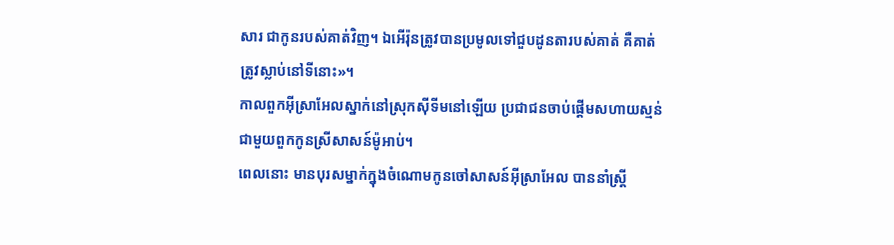សារ ជាកូនរបស់គាត់វិញ។ ឯអើរ៉ុនត្រូវបានប្រមូលទៅជួបដូនតារបស់គាត់ គឺគាត់ត្រូវស្លាប់នៅទីនោះ»។
កាលពួកអ៊ីស្រាអែលស្នាក់នៅស្រុកស៊ីទីមនៅឡើយ ប្រជាជនចាប់ផ្ដើមសហាយស្មន់ជាមួយពួកកូនស្រីសាសន៍ម៉ូអាប់។
ពេលនោះ មានបុរសម្នាក់ក្នុងចំណោមកូនចៅសាសន៍អ៊ីស្រាអែល បាននាំស្ត្រី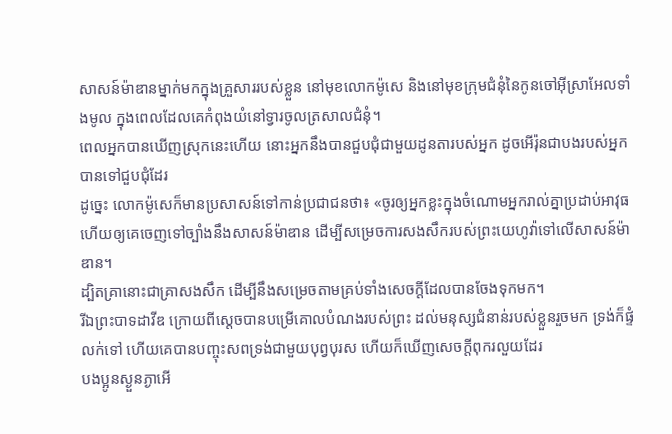សាសន៍ម៉ាឌានម្នាក់មកក្នុងគ្រួសាររបស់ខ្លួន នៅមុខលោកម៉ូសេ និងនៅមុខក្រុមជំនុំនៃកូនចៅអ៊ីស្រាអែលទាំងមូល ក្នុងពេលដែលគេកំពុងយំនៅទ្វារចូលត្រសាលជំនុំ។
ពេលអ្នកបានឃើញស្រុកនេះហើយ នោះអ្នកនឹងបានជួបជុំជាមួយដូនតារបស់អ្នក ដូចអើរ៉ុនជាបងរបស់អ្នកបានទៅជួបជុំដែរ
ដូច្នេះ លោកម៉ូសេក៏មានប្រសាសន៍ទៅកាន់ប្រជាជនថា៖ «ចូរឲ្យអ្នកខ្លះក្នុងចំណោមអ្នករាល់គ្នាប្រដាប់អាវុធ ហើយឲ្យគេចេញទៅច្បាំងនឹងសាសន៍ម៉ាឌាន ដើម្បីសម្រេចការសងសឹករបស់ព្រះយេហូវ៉ាទៅលើសាសន៍ម៉ាឌាន។
ដ្បិតគ្រានោះជាគ្រាសងសឹក ដើម្បីនឹងសម្រេចតាមគ្រប់ទាំងសេចក្តីដែលបានចែងទុកមក។
រីឯព្រះបាទដាវីឌ ក្រោយពីស្ដេចបានបម្រើគោលបំណងរបស់ព្រះ ដល់មនុស្សជំនាន់របស់ខ្លួនរួចមក ទ្រង់ក៏ផ្ទំលក់ទៅ ហើយគេបានបញ្ចុះសពទ្រង់ជាមួយបុព្វបុរស ហើយក៏ឃើញសេចក្តីពុករលួយដែរ
បងប្អូនស្ងួនភ្ងាអើ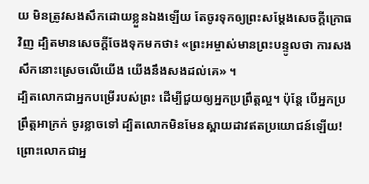យ មិនត្រូវសងសឹកដោយខ្លួនឯងឡើយ តែចូរទុកឲ្យព្រះសម្ដែងសេចក្ដីក្រោធវិញ ដ្បិតមានសេចក្តីចែងទុកមកថា៖ «ព្រះអម្ចាស់មានព្រះបន្ទូលថា ការសងសឹកនោះស្រេចលើយើង យើងនឹងសងដល់គេ» ។
ដ្បិតលោកជាអ្នកបម្រើរបស់ព្រះ ដើម្បីជួយឲ្យអ្នកប្រពឹ្រត្តល្អ។ ប៉ុន្តែ បើអ្នកប្រព្រឹត្តអាក្រក់ ចូរខ្លាចទៅ ដ្បិតលោកមិនមែនស្ពាយដាវឥតប្រយោជន៍ឡើយ! ព្រោះលោកជាអ្ន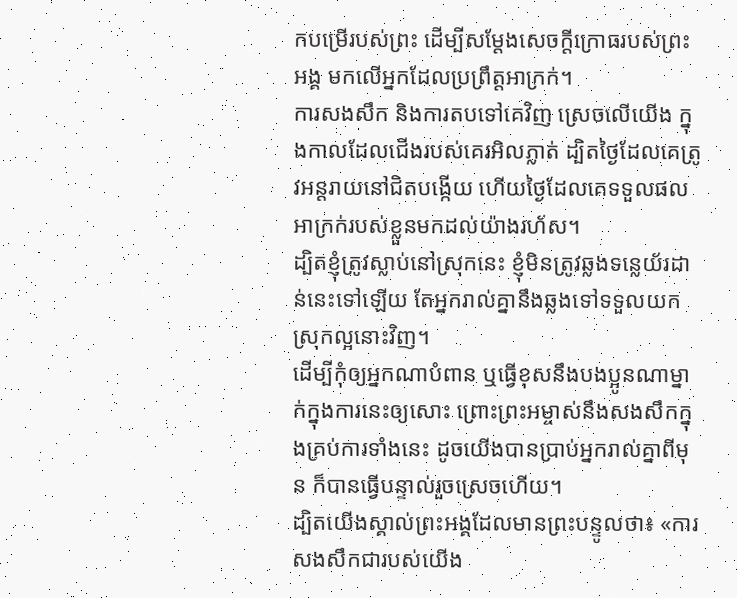កបម្រើរបស់ព្រះ ដើម្បីសម្ដែងសេចក្តីក្រោធរបស់ព្រះអង្គ មកលើអ្នកដែលប្រព្រឹត្តអាក្រក់។
ការសងសឹក និងការតបទៅគេវិញ ស្រេចលើយើង ក្នុងកាលដែលជើងរបស់គេរអិលភ្លាត់ ដ្បិតថ្ងៃដែលគេត្រូវអន្តរាយនៅជិតបង្កើយ ហើយថ្ងៃដែលគេទទួលផលអាក្រក់របស់ខ្លួនមកដល់យ៉ាងរហ័ស។
ដ្បិតខ្ញុំត្រូវស្លាប់នៅស្រុកនេះ ខ្ញុំមិនត្រូវឆ្លងទន្លេយ័រដាន់នេះទៅឡើយ តែអ្នករាល់គ្នានឹងឆ្លងទៅទទួលយកស្រុកល្អនោះវិញ។
ដើម្បីកុំឲ្យអ្នកណាបំពាន ឬធ្វើខុសនឹងបងប្អូនណាម្នាក់ក្នុងការនេះឲ្យសោះ ព្រោះព្រះអម្ចាស់នឹងសងសឹកក្នុងគ្រប់ការទាំងនេះ ដូចយើងបានប្រាប់អ្នករាល់គ្នាពីមុន ក៏បានធ្វើបន្ទាល់រួចស្រេចហើយ។
ដ្បិតយើងស្គាល់ព្រះអង្គដែលមានព្រះបន្ទូលថា៖ «ការសងសឹកជារបស់យើង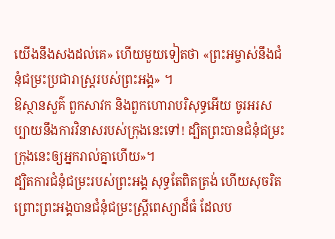យើងនឹងសងដល់គេ» ហើយមួយទៀតថា «ព្រះអម្ចាស់នឹងជំនុំជម្រះប្រជារាស្ត្ររបស់ព្រះអង្គ» ។
ឱស្ថានសួគ៌ ពួកសាវក និងពួកហោរាបរិសុទ្ធអើយ ចូរអរសប្បាយនឹងការវិនាសរបស់ក្រុងនេះទៅ! ដ្បិតព្រះបានជំនុំជម្រះក្រុងនេះឲ្យអ្នករាល់គ្នាហើយ»។
ដ្បិតការជំនុំជម្រះរបស់ព្រះអង្គ សុទ្ធតែពិតត្រង់ ហើយសុចរិត ព្រោះព្រះអង្គបានជំនុំជម្រះស្ត្រីពេស្យាដ៏ធំ ដែលប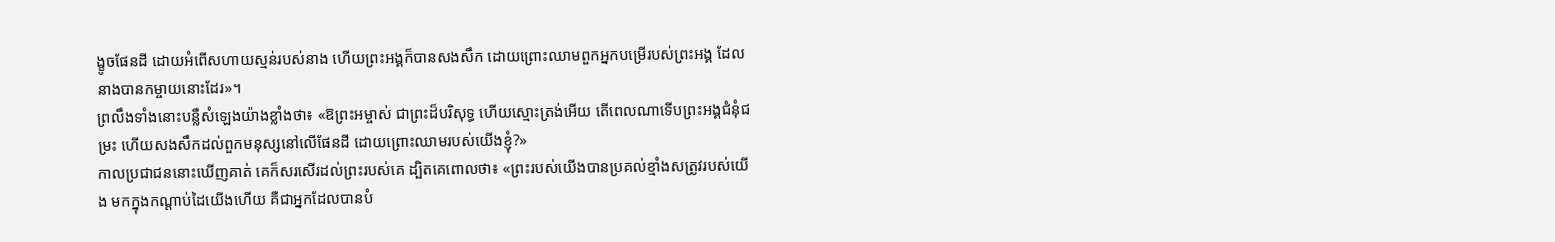ង្ខូចផែនដី ដោយអំពើសហាយស្មន់របស់នាង ហើយព្រះអង្គក៏បានសងសឹក ដោយព្រោះឈាមពួកអ្នកបម្រើរបស់ព្រះអង្គ ដែលនាងបានកម្ចាយនោះដែរ»។
ព្រលឹងទាំងនោះបន្លឺសំឡេងយ៉ាងខ្លាំងថា៖ «ឱព្រះអម្ចាស់ ជាព្រះដ៏បរិសុទ្ធ ហើយស្មោះត្រង់អើយ តើពេលណាទើបព្រះអង្គជំនុំជម្រះ ហើយសងសឹកដល់ពួកមនុស្សនៅលើផែនដី ដោយព្រោះឈាមរបស់យើងខ្ញុំ?»
កាលប្រជាជននោះឃើញគាត់ គេក៏សរសើរដល់ព្រះរបស់គេ ដ្បិតគេពោលថា៖ «ព្រះរបស់យើងបានប្រគល់ខ្មាំងសត្រូវរបស់យើង មកក្នុងកណ្ដាប់ដៃយើងហើយ គឺជាអ្នកដែលបានបំ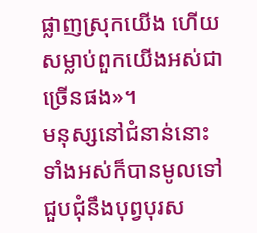ផ្លាញស្រុកយើង ហើយសម្លាប់ពួកយើងអស់ជាច្រើនផង»។
មនុស្សនៅជំនាន់នោះទាំងអស់ក៏បានមូលទៅជួបជុំនឹងបុព្វបុរស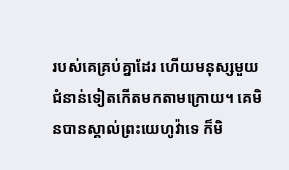របស់គេគ្រប់គ្នាដែរ ហើយមនុស្សមួយជំនាន់ទៀតកើតមកតាមក្រោយ។ គេមិនបានស្គាល់ព្រះយេហូវ៉ាទេ ក៏មិ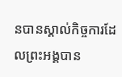នបានស្គាល់កិច្ចការដែលព្រះអង្គបាន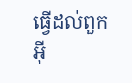ធ្វើដល់ពួកអ៊ី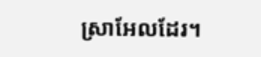ស្រាអែលដែរ។